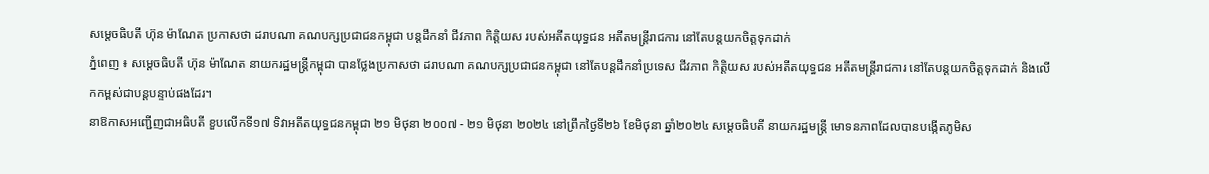សម្ដេចធិបតី ហ៊ុន ម៉ាណែត ប្រកាសថា ដរាបណា គណបក្សប្រជាជនកម្ពុជា បន្ដដឹកនាំ ជីវភាព កិត្តិយស របស់អតីតយុទ្ធជន អតីតមន្ដ្រីរាជការ នៅតែបន្ដយកចិត្តទុកដាក់
ភ្នំពេញ ៖ សម្ដេចធិបតី ហ៊ុន ម៉ាណែត នាយករដ្ឋមន្ដ្រីកម្ពុជា បានថ្លែងប្រកាសថា ដរាបណា គណបក្សប្រជាជនកម្ពុជា នៅតែបន្ដដឹកនាំប្រទេស ជីវភាព កិត្តិយស របស់អតីតយុទ្ធជន អតីតមន្ដ្រីរាជការ នៅតែបន្ដយកចិត្តទុកដាក់ និងលើកកម្ពស់ជាបន្ដបន្ទាប់ផងដែរ។
នាឱកាសអញ្ជើញជាអធិបតី ខួបលើកទី១៧ ទិវាអតីតយុទ្ធជនកម្ពុជា ២១ មិថុនា ២០០៧ - ២១ មិថុនា ២០២៤ នៅព្រឹកថ្ងៃទី២៦ ខែមិថុនា ឆ្នាំ២០២៤ សម្ដេចធិបតី នាយករដ្ឋមន្ដ្រី មោទនភាពដែលបានបង្កើតភូមិស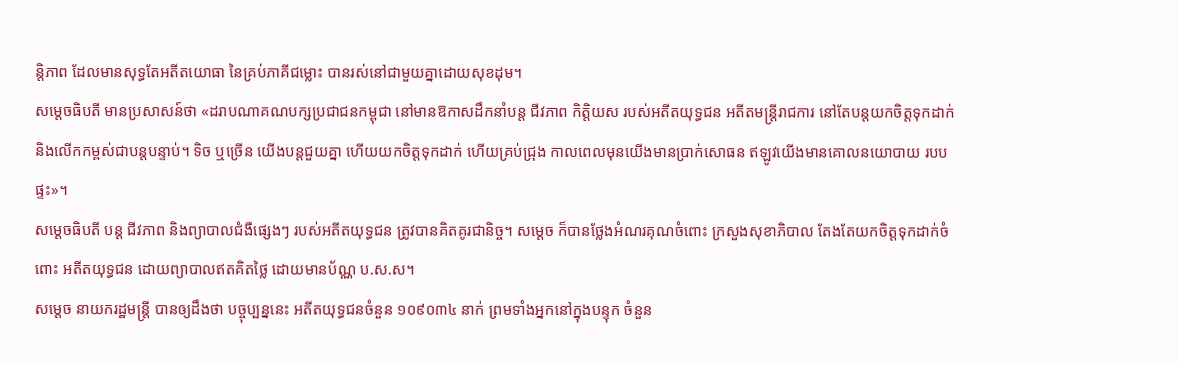ន្តិភាព ដែលមានសុទ្ធតែអតីតយោធា នៃគ្រប់ភាគីជម្លោះ បានរស់នៅជាមួយគ្នាដោយសុខដុម។
សម្ដេចធិបតី មានប្រសាសន៍ថា «ដរាបណាគណបក្សប្រជាជនកម្ពុជា នៅមានឱកាសដឹកនាំបន្ដ ជីវភាព កិត្តិយស របស់អតីតយុទ្ធជន អតីតមន្ដ្រីរាជការ នៅតែបន្ដយកចិត្តទុកដាក់ និងលើកកម្ពស់ជាបន្ដបន្ទាប់។ ទិច ឬច្រើន យើងបន្ដជួយគ្នា ហើយយកចិត្តទុកដាក់ ហើយគ្រប់ជ្រុង កាលពេលមុនយើងមានប្រាក់សោធន ឥឡូវយើងមានគោលនយោបាយ របបផ្ទះ»។
សម្ដេចធិបតី បន្ដ ជីវភាព និងព្យាបាលជំងឺផ្សេងៗ របស់អតីតយុទ្ធជន ត្រូវបានគិតគូរជានិច្ច។ សម្ដេច ក៏បានថ្លែងអំណរគុណចំពោះ ក្រសួងសុខាភិបាល តែងតែយកចិត្តទុកដាក់ចំពោះ អតីតយុទ្ធជន ដោយព្យាបាលឥតគិតថ្លៃ ដោយមានប័ណ្ណ ប.ស.ស។
សម្ដេច នាយករដ្ឋមន្ដ្រី បានឲ្យដឹងថា បច្ចុប្បន្ននេះ អតីតយុទ្ធជនចំនួន ១០៩០៣៤ នាក់ ព្រមទាំងអ្នកនៅក្នុងបន្ទុក ចំនួន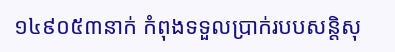១៤៩០៥៣នាក់ កំពុងទទួលប្រាក់របបសន្តិសុ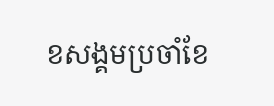ខសង្គមប្រចាំខែ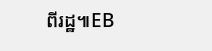ពីរដ្ឋ៕EB